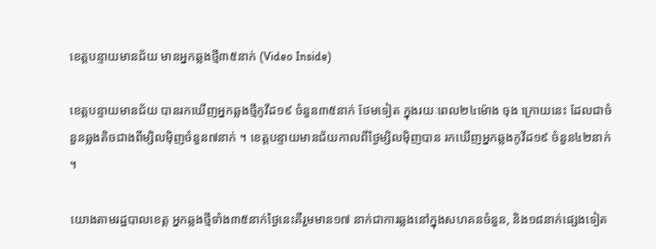ខេត្តបន្ទាយមានជ័យ មានអ្នកឆ្លងថ្មី៣៥នាក់ (Video Inside)

ខេត្តបន្ទាយមានជ័យ បានរកឃើញអ្នកឆ្លងថ្មីកូវីដ១៩ ចំនួន៣៥នាក់ ថែមទៀត ក្នុងរយៈពេល២៤ម៉ោង ចុង ក្រោយនេះ ដែលជាចំនួនឆ្លងតិចជាងពីម្សិលម៉ិញចំនួន៧នាក់ ។ ខេត្តបន្ទាយមានជ័យកាលពីថ្ងៃម្សិលម៉ិញបាន រកឃើញអ្នកឆ្លងកូវីដ១៩ ចំនួន៤២នាក់ ។

យោងតាមរដ្ឋបាលខេត្ត អ្នកឆ្លងថ្មីទាំង៣៥នាក់ថ្ងៃនេះគឺរួមមាន១៧ នាក់ជាការឆ្លងនៅក្នុងសហគនចំនួន, និង១៨នាក់ផ្សេងទៀត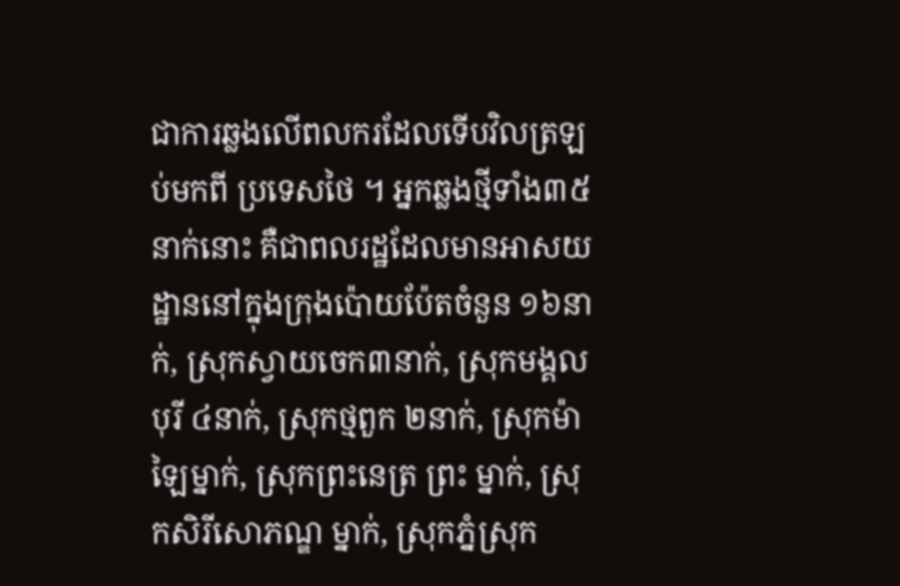ជាការឆ្លងលើពលករដែលទើបវិលត្រឡប់មកពី ប្រទេសថៃ ។ អ្នកឆ្លងថ្មីទាំង៣៥នាក់នោះ គឺជាពលរដ្ឋដែលមានអាសយដ្ឋាននៅក្នុងក្រុងប៉ោយប៉ែតចំនួន ១៦នាក់, ស្រុកស្វាយចេក៣នាក់, ស្រុកមង្គលបុរី ៤នាក់, ស្រុកថ្មពួក ២នាក់, ស្រុកម៉ាឡៃម្នាក់, ស្រុកព្រះនេត្រ ព្រះ ម្នាក់, ស្រុកសិរីសោភណ្ឌ ម្នាក់, ស្រុកភ្នំស្រុក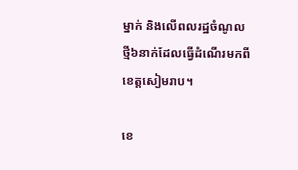ម្នាក់ និងលើពលរដ្ឋចំណូលថ្មី៦នាក់ដែលធ្វើដំណើរមកពី ខេត្តសៀមរាប។

ខេ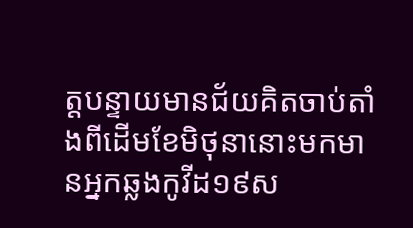ត្តបន្ទាយមានជ័យគិតចាប់តាំងពីដើមខែមិថុនានោះមកមានអ្នកឆ្លងកូវីដ១៩ស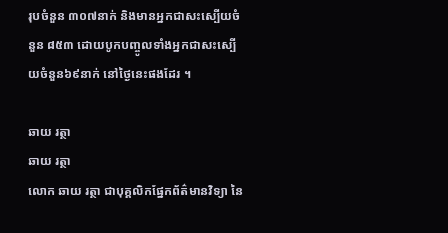រុបចំនួន ៣០៧នាក់ និងមានអ្នកជាសះស្បើយចំនួន ៨៥៣ ដោយបូកបញ្ចូលទាំងអ្នកជាសះស្បើយចំនួន៦៩នាក់ នៅថ្ងៃនេះផងដែរ ។

ឆាយ រត្ថា
ឆាយ រត្ថា
លោក ឆាយ រត្ថា ជាបុគ្គលិកផ្នែកព័ត៌មានវិទ្យា នៃ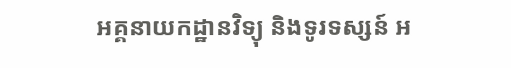អគ្គនាយកដ្ឋានវិទ្យុ និងទូរទស្សន៍ អ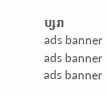ប្សរា
ads banner
ads banner
ads banner